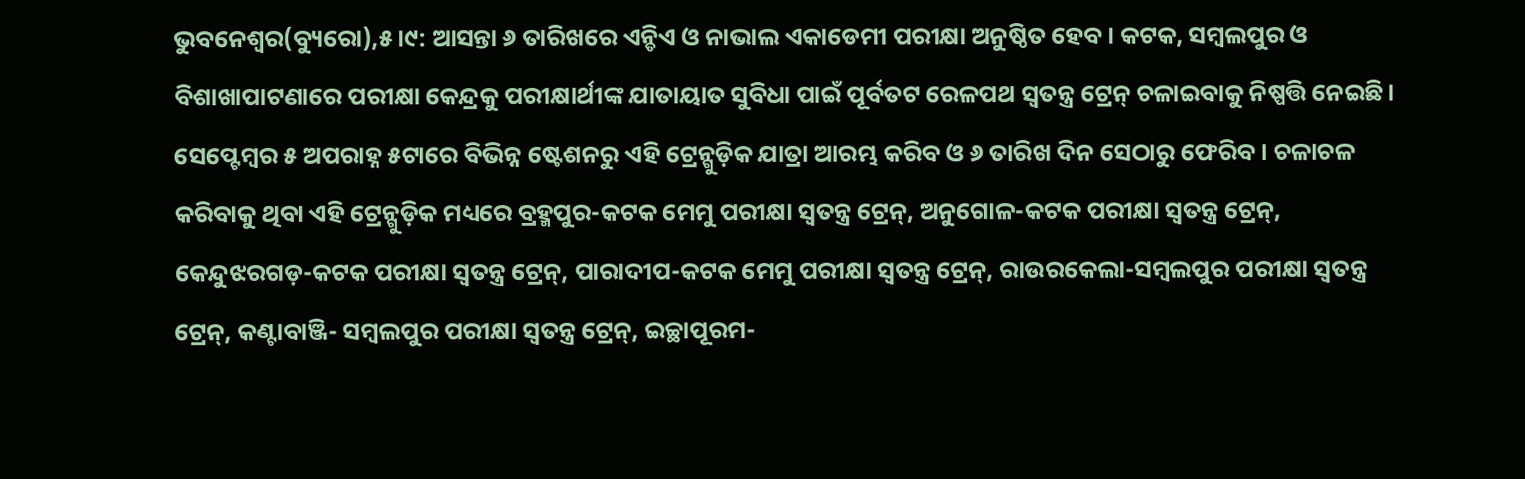ଭୁବନେଶ୍ୱର(ବ୍ୟୁରୋ),୫।୯: ଆସନ୍ତା ୬ ତାରିଖରେ ଏନ୍ଡିଏ ଓ ନାଭାଲ ଏକାଡେମୀ ପରୀକ୍ଷା ଅନୁଷ୍ଠିତ ହେବ। କଟକ, ସମ୍ବଲପୁର ଓ ବିଶାଖାପାଟଣାରେ ପରୀକ୍ଷା କେନ୍ଦ୍ରକୁ ପରୀକ୍ଷାର୍ଥୀଙ୍କ ଯାତାୟାତ ସୁବିଧା ପାଇଁ ପୂର୍ବତଟ ରେଳପଥ ସ୍ବତନ୍ତ୍ର ଟ୍ରେନ୍ ଚଳାଇବାକୁ ନିଷ୍ପତ୍ତି ନେଇଛି। ସେପ୍ଟେମ୍ବର ୫ ଅପରାହ୍ନ ୫ଟାରେ ବିଭିନ୍ନ ଷ୍ଟେଶନରୁ ଏହି ଟ୍ରେନ୍ଗୁଡ଼ିକ ଯାତ୍ରା ଆରମ୍ଭ କରିବ ଓ ୬ ତାରିଖ ଦିନ ସେଠାରୁ ଫେରିବ। ଚଳାଚଳ କରିବାକୁ ଥିବା ଏହି ଟ୍ରେନ୍ଗୁଡ଼ିକ ମଧ୍ୟରେ ବ୍ରହ୍ମପୁର-କଟକ ମେମୁ ପରୀକ୍ଷା ସ୍ବତନ୍ତ୍ର ଟ୍ରେନ୍, ଅନୁଗୋଳ-କଟକ ପରୀକ୍ଷା ସ୍ବତନ୍ତ୍ର ଟ୍ରେନ୍, କେନ୍ଦୁଝରଗଡ଼-କଟକ ପରୀକ୍ଷା ସ୍ବତନ୍ତ୍ର ଟ୍ରେନ୍, ପାରାଦୀପ-କଟକ ମେମୁ ପରୀକ୍ଷା ସ୍ବତନ୍ତ୍ର ଟ୍ରେନ୍, ରାଉରକେଲା-ସମ୍ବଲପୁର ପରୀକ୍ଷା ସ୍ବତନ୍ତ୍ର ଟ୍ରେନ୍, କଣ୍ଟାବାଞ୍ଜି- ସମ୍ବଲପୁର ପରୀକ୍ଷା ସ୍ବତନ୍ତ୍ର ଟ୍ରେନ୍, ଇଚ୍ଛାପୂରମ-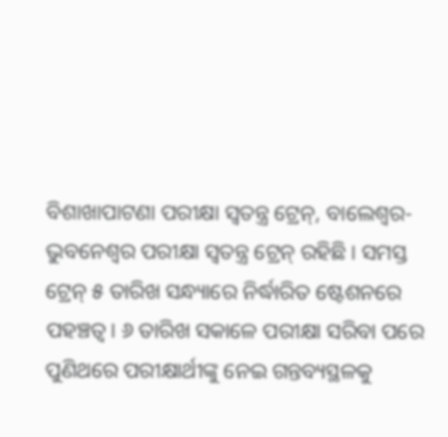ବିଶାଖାପାଟଣା ପରୀକ୍ଷା ସ୍ବତନ୍ତ୍ର ଟ୍ରେନ୍, ବାଲେଶ୍ୱର-ଭୁବନେଶ୍ୱର ପରୀକ୍ଷା ସ୍ବତନ୍ତ୍ର ଟ୍ରେନ୍ ରହିଛି। ସମସ୍ତ ଟ୍ରେନ୍ ୫ ତାରିଖ ସନ୍ଧ୍ୟାରେ ନିର୍ଦ୍ଧାରିତ ଷ୍ଟେଶନରେ ପହଞ୍ଚତ୍ବ। ୬ ତାରିଖ ସକାଳେ ପରୀକ୍ଷା ସରିବା ପରେ ପୁଣିଥରେ ପରୀକ୍ଷାର୍ଥୀଙ୍କୁ ନେଇ ଗନ୍ତବ୍ୟସ୍ଥଳକୁ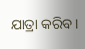ଯାତ୍ରା କରିବ।